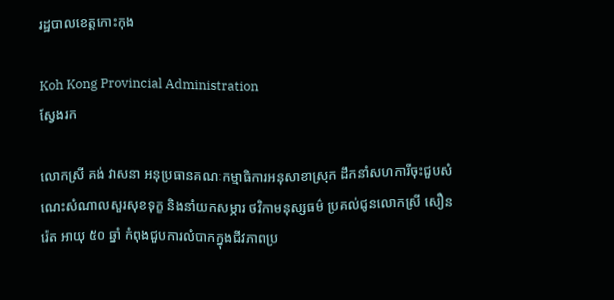រដ្ឋបាលខេត្តកោះកុង

Koh Kong Provincial Administration
ស្វែងរក

លោកស្រី គង់ វាសនា អនុប្រធានគណៈកម្មាធិការអនុសាខាស្រុក ដឹកនាំសហការីចុះជួបសំណេះសំណាលសួរសុខទុក្ខ និងនាំយកសម្ភារ ថវិកាមនុស្សធម៌ ប្រគល់ជូនលោកស្រី សឿន រ៉េត អាយុ ៥០ ឆ្នាំ កំពុងជួបការលំបាកក្នុងជីវភាពប្រ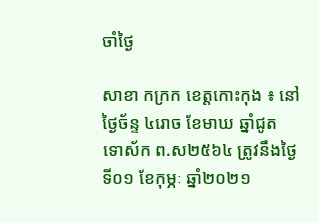ចាំថ្ងៃ

សាខា កក្រក ខេត្តកោះកុង ៖ នៅថ្ងៃច័ន្ទ ៤រោច ខែមាឃ ឆ្នាំជូត ទោស័ក ព.ស២៥៦៤ ត្រូវនឹងថ្ងៃទី០១ ខែកុម្ភៈ ឆ្នាំ២០២១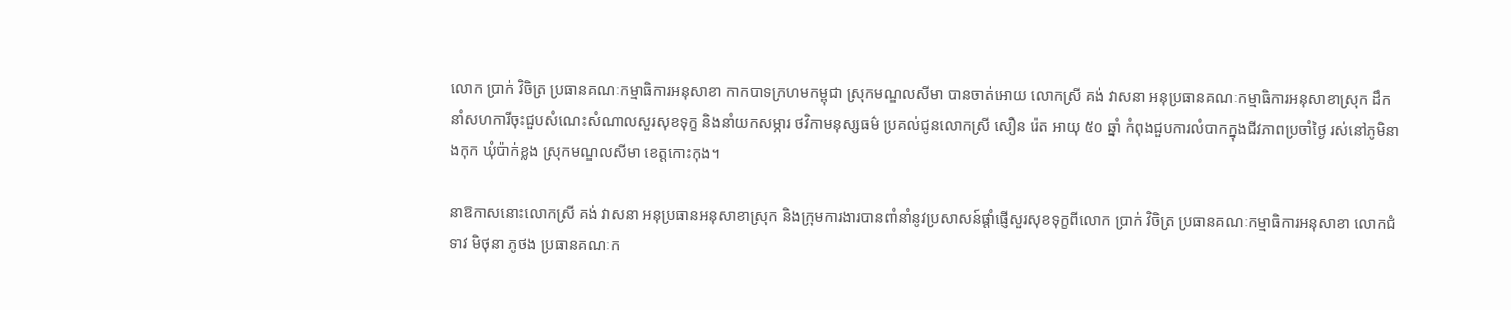លោក ប្រាក់ វិចិត្រ ប្រធានគណៈកម្មាធិការអនុសាខា កាកបាទក្រហមកម្ពុជា ស្រុកមណ្ឌលសីមា បានចាត់អោយ លោកស្រី គង់ វាសនា អនុប្រធានគណៈកម្មាធិការអនុសាខាស្រុក ដឹកនាំសហការីចុះជួបសំណេះសំណាលសួរសុខទុក្ខ និងនាំយកសម្ភារ ថវិកាមនុស្សធម៌ ប្រគល់ជូនលោកស្រី សឿន រ៉េត អាយុ ៥០ ឆ្នាំ កំពុងជួបការលំបាកក្នុងជីវភាពប្រចាំថ្ងៃ រស់នៅភូមិនាងកុក ឃុំប៉ាក់ខ្លង ស្រុកមណ្ឌលសីមា ខេត្តកោះកុង។

នាឱកាសនោះលោកស្រី គង់ វាសនា អនុប្រធានអនុសាខាស្រុក និងក្រុមការងារបានពាំនាំនូវប្រសាសន៍ផ្ដាំផ្ញើសួរសុខទុក្ខពីលោក ប្រាក់ វិចិត្រ ប្រធានគណៈកម្មាធិការអនុសាខា លោកជំទាវ មិថុនា ភូថង ប្រធានគណៈក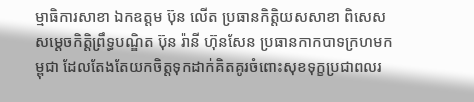ម្មាធិការសាខា ឯកឧត្តម ប៊ុន លើត ប្រធានកិត្តិយសសាខា ពិសេសសម្ដេចកិត្តិព្រឹទ្ធបណ្ឌិត ប៊ុន រ៉ានី ហ៊ុនសែន ប្រធានកាកបាទក្រហមកម្ពុជា ដែលតែងតែយកចិត្តទុកដាក់គិតគូរចំពោះសុខទុក្ខប្រជាពលរ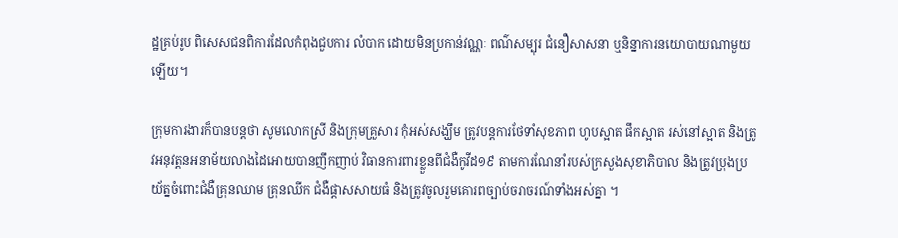ដ្ឋគ្រប់រូប ពិសេសជនពិការដែលកំពុងជួបការ លំបាក ដោយមិនប្រកាន់វណ្ណៈ ពណ៌សម្បុរ ជំនឿសាសនា ឬនិន្នាការនយោបាយណាមួយឡើយ។

ក្រុមការងារក៏បានបន្តថា សូមលោកស្រី និងក្រុមគ្រួសារ កុំអស់សង្ឃឹម ត្រូវបន្តការថែទាំសុខភាព ហូបស្អាត ផឹកស្អាត រស់នៅស្អាត និងត្រូវអនុវត្តនអនាម័យលាងដៃអោយបានញឹកញាប់ វិធានការពារខ្លួនពីជំងឺកូវីដ១៩ តាមការណែនាំរបស់ក្រសួងសុខាភិបាល និងត្រូវប្រុងប្រយ័ត្នចំពោះជំងឺគ្រុនឈាម គ្រុនឈីក ជំងឺផ្តាសសាយធំ និងត្រូវចូលរួមគោរពច្បាប់ចរាចរណ៍ទាំងអស់គ្នា ។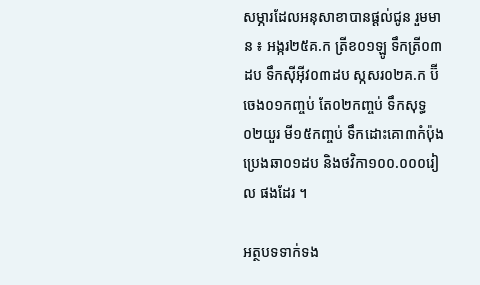សម្ភារដែលអនុសាខាបានផ្ដល់ជូន រួមមាន ៖ អង្ករ២៥គ.ក ត្រីខ០១ឡូ ទឹកត្រី០៣ដប ទឹកស៊ីអ៊ីវ០៣ដប ស្កសរ០២គ.ក ប៊ីចេង០១កញ្ចប់ តែ០២កញ្ចប់ ទឹកសុទ្ធ០២យួរ មី១៥កញ្ចប់ ទឹកដោះគោ៣កំប៉ុង ប្រេងឆា០១ដប និងថវិកា១០០.០០០រៀល ផងដែរ ។

អត្ថបទទាក់ទង